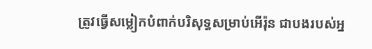ត្រូវធ្វើសម្លៀកបំពាក់បរិសុទ្ធសម្រាប់អើរ៉ុន ជាបងរបស់អ្ន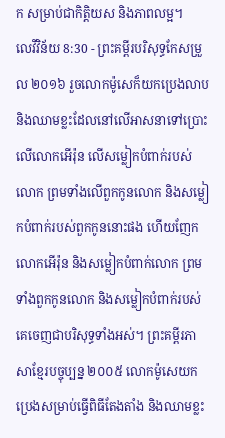ក សម្រាប់ជាកិត្តិយស និងភាពលម្អ។
លេវីវិន័យ 8:30 - ព្រះគម្ពីរបរិសុទ្ធកែសម្រួល ២០១៦ រួចលោកម៉ូសេក៏យកប្រេងលាប និងឈាមខ្លះដែលនៅលើអាសនាទៅប្រោះលើលោកអើរ៉ុន លើសម្លៀកបំពាក់របស់លោក ព្រមទាំងលើពួកកូនលោក និងសម្លៀកបំពាក់របស់ពួកកូននោះផង ហើយញែកលោកអើរ៉ុន និងសម្លៀកបំពាក់លោក ព្រមទាំងពួកកូនលោក និងសម្លៀកបំពាក់របស់គេចេញជាបរិសុទ្ធទាំងអស់។ ព្រះគម្ពីរភាសាខ្មែរបច្ចុប្បន្ន ២០០៥ លោកម៉ូសេយកប្រេងសម្រាប់ធ្វើពិធីតែងតាំង និងឈាមខ្លះ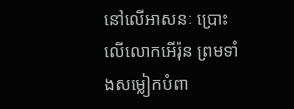នៅលើអាសនៈ ប្រោះលើលោកអើរ៉ុន ព្រមទាំងសម្លៀកបំពា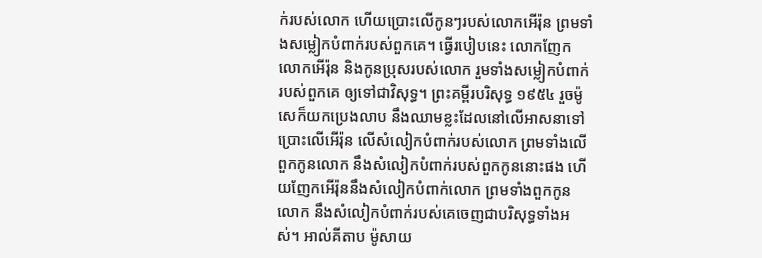ក់របស់លោក ហើយប្រោះលើកូនៗរបស់លោកអើរ៉ុន ព្រមទាំងសម្លៀកបំពាក់របស់ពួកគេ។ ធ្វើរបៀបនេះ លោកញែកលោកអើរ៉ុន និងកូនប្រុសរបស់លោក រួមទាំងសម្លៀកបំពាក់របស់ពួកគេ ឲ្យទៅជាវិសុទ្ធ។ ព្រះគម្ពីរបរិសុទ្ធ ១៩៥៤ រួចម៉ូសេក៏យកប្រេងលាប នឹងឈាមខ្លះដែលនៅលើអាសនាទៅប្រោះលើអើរ៉ុន លើសំលៀកបំពាក់របស់លោក ព្រមទាំងលើពួកកូនលោក នឹងសំលៀកបំពាក់របស់ពួកកូននោះផង ហើយញែកអើរ៉ុននឹងសំលៀកបំពាក់លោក ព្រមទាំងពួកកូនលោក នឹងសំលៀកបំពាក់របស់គេចេញជាបរិសុទ្ធទាំងអស់។ អាល់គីតាប ម៉ូសាយ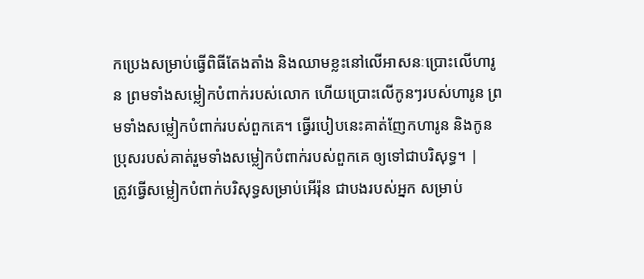កប្រេងសម្រាប់ធ្វើពិធីតែងតាំង និងឈាមខ្លះនៅលើអាសនៈប្រោះលើហារូន ព្រមទាំងសម្លៀកបំពាក់របស់លោក ហើយប្រោះលើកូនៗរបស់ហារូន ព្រមទាំងសម្លៀកបំពាក់របស់ពួកគេ។ ធ្វើរបៀបនេះគាត់ញែកហារូន និងកូនប្រុសរបស់គាត់រួមទាំងសម្លៀកបំពាក់របស់ពួកគេ ឲ្យទៅជាបរិសុទ្ធ។ |
ត្រូវធ្វើសម្លៀកបំពាក់បរិសុទ្ធសម្រាប់អើរ៉ុន ជាបងរបស់អ្នក សម្រាប់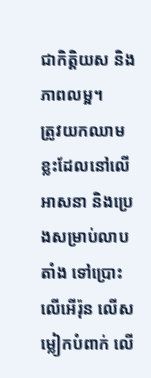ជាកិត្តិយស និងភាពលម្អ។
ត្រូវយកឈាមខ្លះដែលនៅលើអាសនា និងប្រេងសម្រាប់លាបតាំង ទៅប្រោះលើអើរ៉ុន លើសម្លៀកបំពាក់ លើ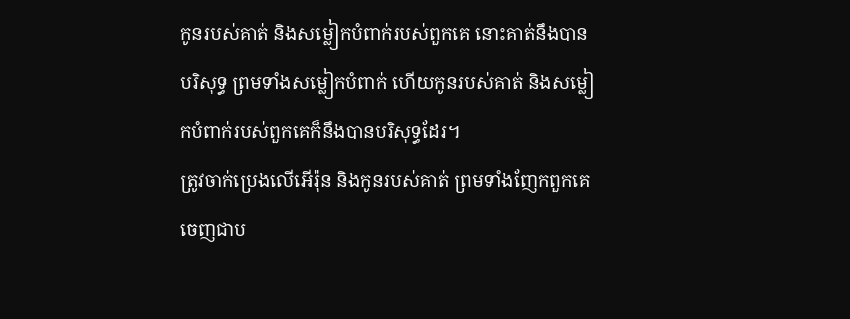កូនរបស់គាត់ និងសម្លៀកបំពាក់របស់ពួកគេ នោះគាត់នឹងបានបរិសុទ្ធ ព្រមទាំងសម្លៀកបំពាក់ ហើយកូនរបស់គាត់ និងសម្លៀកបំពាក់របស់ពួកគេក៏នឹងបានបរិសុទ្ធដែរ។
ត្រូវចាក់ប្រេងលើអើរ៉ុន និងកូនរបស់គាត់ ព្រមទាំងញែកពួកគេចេញជាប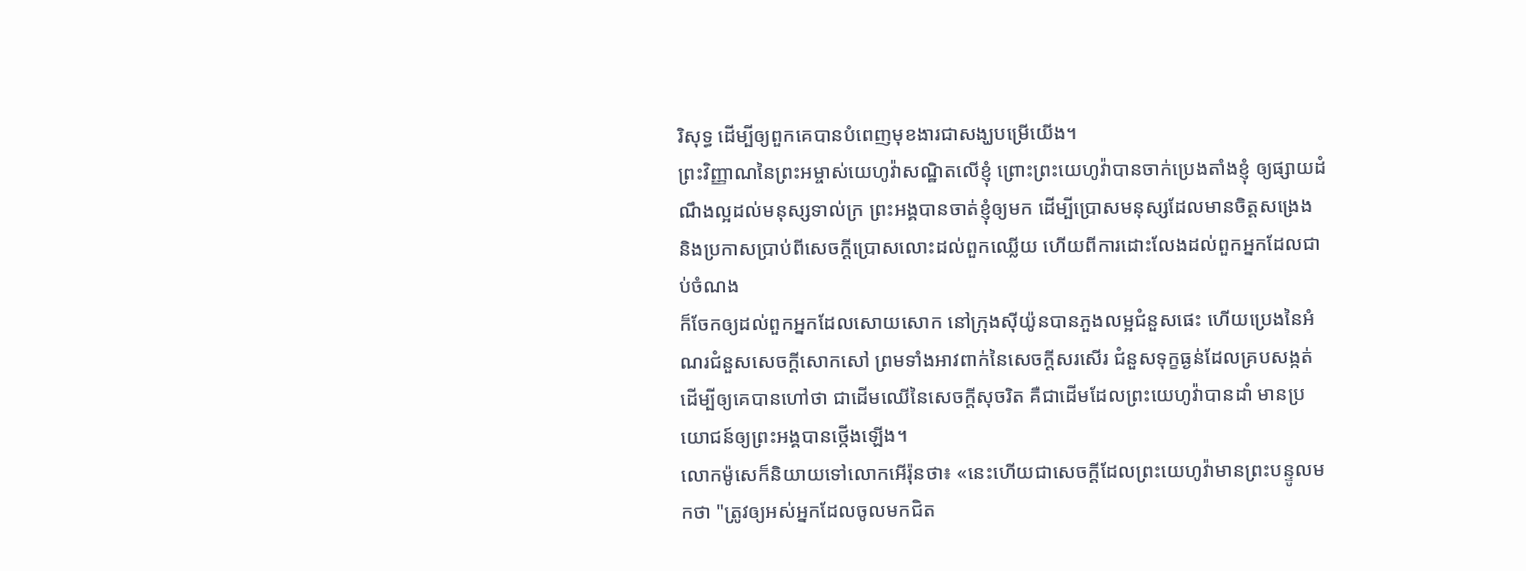រិសុទ្ធ ដើម្បីឲ្យពួកគេបានបំពេញមុខងារជាសង្ឃបម្រើយើង។
ព្រះវិញ្ញាណនៃព្រះអម្ចាស់យេហូវ៉ាសណ្ឋិតលើខ្ញុំ ព្រោះព្រះយេហូវ៉ាបានចាក់ប្រេងតាំងខ្ញុំ ឲ្យផ្សាយដំណឹងល្អដល់មនុស្សទាល់ក្រ ព្រះអង្គបានចាត់ខ្ញុំឲ្យមក ដើម្បីប្រោសមនុស្សដែលមានចិត្តសង្រេង និងប្រកាសប្រាប់ពីសេចក្ដីប្រោសលោះដល់ពួកឈ្លើយ ហើយពីការដោះលែងដល់ពួកអ្នកដែលជាប់ចំណង
ក៏ចែកឲ្យដល់ពួកអ្នកដែលសោយសោក នៅក្រុងស៊ីយ៉ូនបានភួងលម្អជំនួសផេះ ហើយប្រេងនៃអំណរជំនួសសេចក្ដីសោកសៅ ព្រមទាំងអាវពាក់នៃសេចក្ដីសរសើរ ជំនួសទុក្ខធ្ងន់ដែលគ្របសង្កត់ ដើម្បីឲ្យគេបានហៅថា ជាដើមឈើនៃសេចក្ដីសុចរិត គឺជាដើមដែលព្រះយេហូវ៉ាបានដាំ មានប្រយោជន៍ឲ្យព្រះអង្គបានថ្កើងឡើង។
លោកម៉ូសេក៏និយាយទៅលោកអើរ៉ុនថា៖ «នេះហើយជាសេចក្ដីដែលព្រះយេហូវ៉ាមានព្រះបន្ទូលមកថា "ត្រូវឲ្យអស់អ្នកដែលចូលមកជិត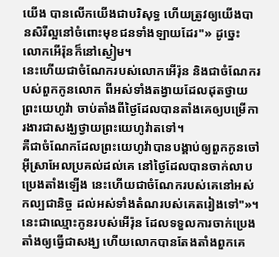យើង បានលើកយើងជាបរិសុទ្ធ ហើយត្រូវឲ្យយើងបានសិរីល្អនៅចំពោះមុខជនទាំងឡាយដែរ"» ដូច្នេះ លោកអើរ៉ុនក៏នៅស្ងៀម។
នេះហើយជាចំណែករបស់លោកអើរ៉ុន និងជាចំណែករបស់ពួកកូនលោក ពីអស់ទាំងតង្វាយដែលដុតថ្វាយព្រះយេហូវ៉ា ចាប់តាំងពីថ្ងៃដែលបានតាំងគេឲ្យបម្រើការងារជាសង្ឃថ្វាយព្រះយេហូវ៉ាតទៅ។
គឺជាចំណែកដែលព្រះយេហូវ៉ាបានបង្គាប់ឲ្យពួកកូនចៅអ៊ីស្រាអែលប្រគល់ដល់គេ នៅថ្ងៃដែលបានចាក់លាបប្រេងតាំងឡើង នេះហើយជាចំណែករបស់គេនៅអស់កល្បជានិច្ច ដល់អស់ទាំងតំណរបស់គេតរៀងទៅ"»។
នេះជាឈ្មោះកូនរបស់អើរ៉ុន ដែលទទួលការចាក់ប្រេងតាំងឲ្យធ្វើជាសង្ឃ ហើយលោកបានតែងតាំងពួកគេ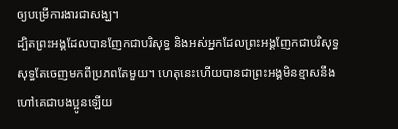ឲ្យបម្រើការងារជាសង្ឃ។
ដ្បិតព្រះអង្គដែលបានញែកជាបរិសុទ្ធ និងអស់អ្នកដែលព្រះអង្គញែកជាបរិសុទ្ធ សុទ្ធតែចេញមកពីប្រភពតែមួយ។ ហេតុនេះហើយបានជាព្រះអង្គមិនខ្មាសនឹងហៅគេជាបងប្អូនឡើយ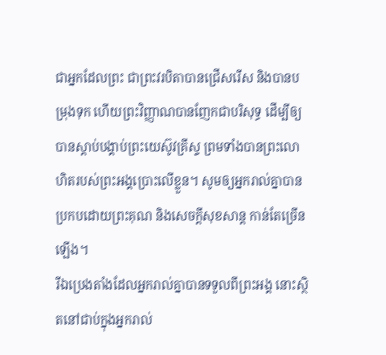ជាអ្នកដែលព្រះ ជាព្រះវរបិតាបានជ្រើសរើស និងបានបម្រុងទុក ហើយព្រះវិញ្ញាណបានញែកជាបរិសុទ្ធ ដើម្បីឲ្យបានស្តាប់បង្គាប់ព្រះយេស៊ូវគ្រីស្ទ ព្រមទាំងបានព្រះលោហិតរបស់ព្រះអង្គប្រោះលើខ្លួន។ សូមឲ្យអ្នករាល់គ្នាបានប្រកបដោយព្រះគុណ និងសេចក្តីសុខសាន្ត កាន់តែច្រើនឡើង។
រីឯប្រេងតាំងដែលអ្នករាល់គ្នាបានទទួលពីព្រះអង្គ នោះស្ថិតនៅជាប់ក្នុងអ្នករាល់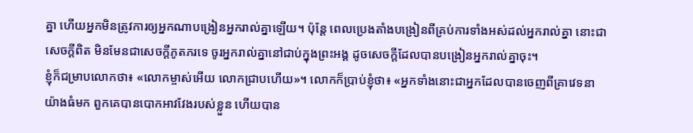គ្នា ហើយអ្នកមិនត្រូវការឲ្យអ្នកណាបង្រៀនអ្នករាល់គ្នាឡើយ។ ប៉ុន្តែ ពេលប្រេងតាំងបង្រៀនពីគ្រប់ការទាំងអស់ដល់អ្នករាល់គ្នា នោះជាសេចក្ដីពិត មិនមែនជាសេចក្ដីភូតភរទេ ចូរអ្នករាល់គ្នានៅជាប់ក្នុងព្រះអង្គ ដូចសេចក្ដីដែលបានបង្រៀនអ្នករាល់គ្នាចុះ។
ខ្ញុំក៏ជម្រាបលោកថា៖ «លោកម្ចាស់អើយ លោកជ្រាបហើយ»។ លោកក៏ប្រាប់ខ្ញុំថា៖ «អ្នកទាំងនោះជាអ្នកដែលបានចេញពីគ្រាវេទនាយ៉ាងធំមក ពួកគេបានបោកអាវវែងរបស់ខ្លួន ហើយបាន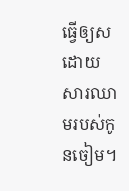ធ្វើឲ្យសដោយសារឈាមរបស់កូនចៀម។